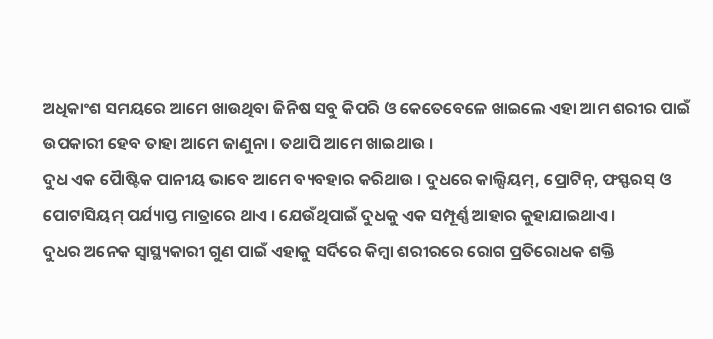ଅଧିକାଂଶ ସମୟରେ ଆମେ ଖାଉଥିବା ଜିନିଷ ସବୁ କିପରି ଓ କେତେବେଳେ ଖାଇଲେ ଏହା ଆମ ଶରୀର ପାଇଁ ଉପକାରୀ ହେବ ତାହା ଆମେ ଜାଣୁନା । ତଥାପି ଆମେ ଖାଇଥାଉ ।
ଦୁଧ ଏକ ପୈାଷ୍ଟିକ ପାନୀୟ ଭାବେ ଆମେ ବ୍ୟବହାର କରିଥାଉ । ଦୁଧରେ କାଲ୍ସିୟମ୍, ପ୍ରୋଟିନ୍, ଫସ୍ଫରସ୍ ଓ ପୋଟାସିୟମ୍ ପର୍ଯ୍ୟାପ୍ତ ମାତ୍ରାରେ ଥାଏ । ଯେଉଁଥିପାଇଁ ଦୁଧକୁ ଏକ ସମ୍ପୂର୍ଣ୍ଣ ଆହାର କୁହାଯାଇଥାଏ ।
ଦୁଧର ଅନେକ ସ୍ୱାସ୍ଥ୍ୟକାରୀ ଗୁଣ ପାଇଁ ଏହାକୁ ସର୍ଦିରେ କିମ୍ବା ଶରୀରରେ ରୋଗ ପ୍ରତିରୋଧକ ଶକ୍ତି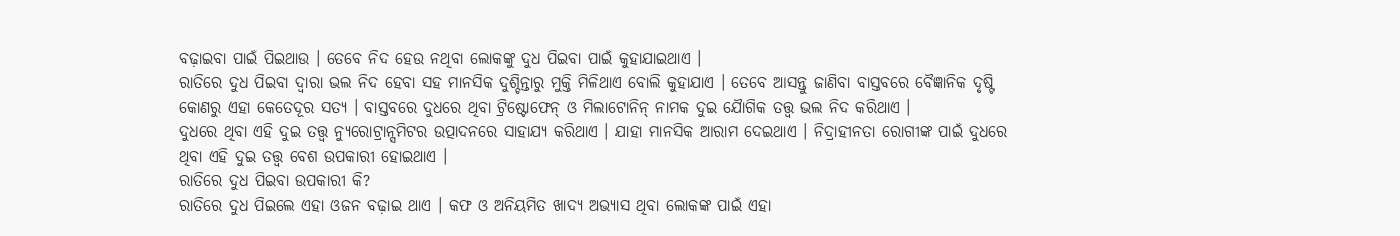ବଢ଼ାଇବା ପାଇଁ ପିଇଥାଉ । ତେବେ ନିଦ ହେଉ ନଥିବା ଲୋକଙ୍କୁ ଦୁଧ ପିଇବା ପାଇଁ କୁହାଯାଇଥାଏ ।
ରାତିରେ ଦୁଧ ପିଇବା ଦ୍ୱାରା ଭଲ ନିଦ ହେବା ସହ ମାନସିକ ଦୁଶ୍ଚିନ୍ତାରୁ ମୁକ୍ତି ମିଳିଥାଏ ବୋଲି କୁହାଯାଏ । ତେବେ ଆସନ୍ତୁ ଜାଣିବା ବାସ୍ତବରେ ବୈଜ୍ଞାନିକ ଦୃଷ୍ଟି କୋଣରୁ ଏହା କେତେଦୂର ସତ୍ୟ । ବାସ୍ତବରେ ଦୁଧରେ ଥିବା ଟ୍ରିଷ୍ଟୋଫେନ୍ ଓ ମିଲାଟୋନିନ୍ ନାମକ ଦୁଇ ଯୈାଗିକ ତତ୍ତ୍ୱ ଭଲ ନିଦ କରିଥାଏ ।
ଦୁଧରେ ଥିବା ଏହି ଦୁଇ ତତ୍ତ୍ୱ ନ୍ୟୁରୋଟ୍ରାନ୍ସମିଟର ଉତ୍ପାଦନରେ ସାହାଯ୍ୟ କରିଥାଏ । ଯାହା ମାନସିକ ଆରାମ ଦେଇଥାଏ । ନିଦ୍ରାହୀନତା ରୋଗୀଙ୍କ ପାଇଁ ଦୁଧରେ ଥିବା ଏହି ଦୁଇ ତତ୍ତ୍ୱ ବେଶ ଉପକାରୀ ହୋଇଥାଏ ।
ରାତିରେ ଦୁଧ ପିଇବା ଉପକାରୀ କି?
ରାତିରେ ଦୁଧ ପିଇଲେ ଏହା ଓଜନ ବଢ଼ାଇ ଥାଏ । କଫ ଓ ଅନିୟମିତ ଖାଦ୍ୟ ଅଭ୍ୟାସ ଥିବା ଲୋକଙ୍କ ପାଇଁ ଏହା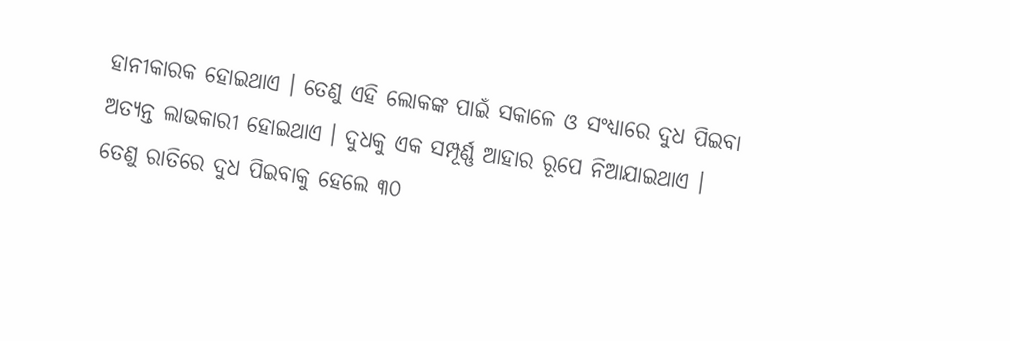ହାନୀକାରକ ହୋଇଥାଏ । ତେଣୁ ଏହି ଲୋକଙ୍କ ପାଇଁ ସକାଳେ ଓ ସଂଧ୍ୟାରେ ଦୁଧ ପିଇବା ଅତ୍ୟନ୍ତ ଲାଭକାରୀ ହୋଇଥାଏ । ଦୁଧକୁ ଏକ ସମ୍ପୂର୍ଣ୍ଣ ଆହାର ରୂପେ ନିଆଯାଇଥାଏ ।
ତେଣୁ ରାତିରେ ଦୁଧ ପିଇବାକୁ ହେଲେ ୩୦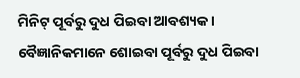ମିନିଟ୍ ପୂର୍ବରୁ ଦୁଧ ପିଇବା ଆବଶ୍ୟକ । ବୈଜ୍ଞାନିକମାନେ ଶୋଇବା ପୂର୍ବରୁ ଦୁଧ ପିଇବା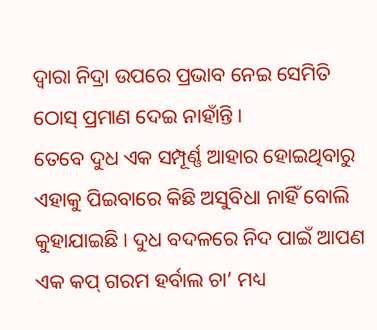ଦ୍ୱାରା ନିଦ୍ରା ଉପରେ ପ୍ରଭାବ ନେଇ ସେମିତି ଠୋସ୍ ପ୍ରମାଣ ଦେଇ ନାହାଁନ୍ତି ।
ତେବେ ଦୁଧ ଏକ ସମ୍ପୂର୍ଣ୍ଣ ଆହାର ହୋଇଥିବାରୁ ଏହାକୁ ପିଇବାରେ କିଛି ଅସୁବିଧା ନାହିଁ ବୋଲି କୁହାଯାଇଛି । ଦୁଧ ବଦଳରେ ନିଦ ପାଇଁ ଆପଣ ଏକ କପ୍ ଗରମ ହର୍ବାଲ ଚା’ ମଧ୍ୟ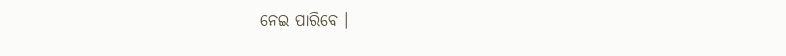ନେଇ ପାରିବେ ।